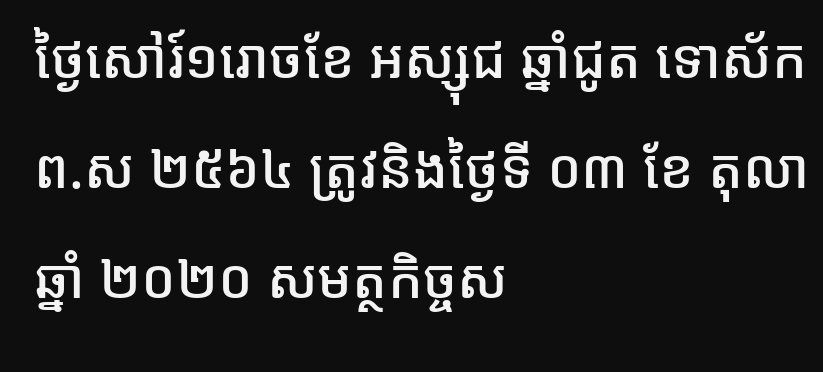ថ្ងៃសៅរ៍១រោចខែ អស្សុជ ឆ្នាំជូត ទោស័ក ព.ស ២៥៦៤ ត្រូវនិងថ្ងៃទី ០៣ ខែ តុលា ឆ្នាំ ២០២០ សមត្ថកិច្ចស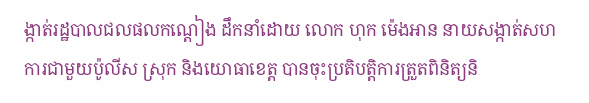ង្កាត់រដ្ឋបាលជលផលកណ្ដៀង ដឹកនាំដោយ លោក ហុក ម៉េងអាន នាយសង្កាត់សហការជាមួយប៉ូលីស ស្រុក និងយោធាខេត្ត បានចុះប្រតិបត្តិការត្រួតពិនិត្យនិ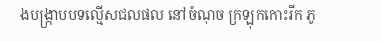ងបង្រ្កាបបទល្មើសជលផល នៅចំណុច ក្រឡុកកោះរីក ភូ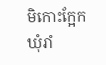មិកោះក្អែក ឃុំរាំ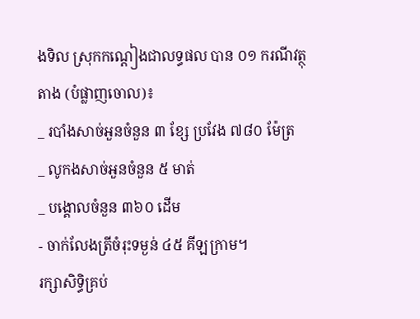ងទិល ស្រុកកណ្ដៀងជាលទ្ធផល បាន ០១ ករណីវត្ថុតាង (បំផ្លាញចោល)៖
_ របាំងសាច់អួនចំនួន ៣ ខ្សែ ប្រវែង ៧៨០ ម៉ែត្រ
_ លូកងសាច់អួនចំនួន ៥ មាត់
_ បង្គោលចំនួន ៣៦០ ដើម
- ចាក់លែងត្រីចំរុះទម្ងន់ ៤៥ គីឡក្រាម។
រក្សាសិទិ្ធគ្រប់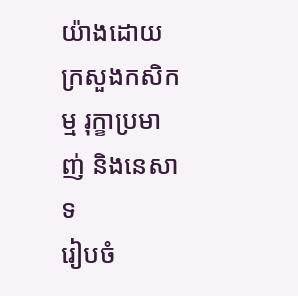យ៉ាងដោយ ក្រសួងកសិកម្ម រុក្ខាប្រមាញ់ និងនេសាទ
រៀបចំ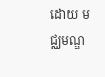ដោយ មជ្ឈមណ្ឌ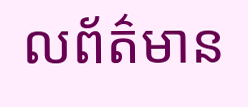លព័ត៌មាន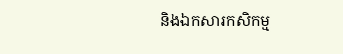និងឯកសារកសិកម្ម